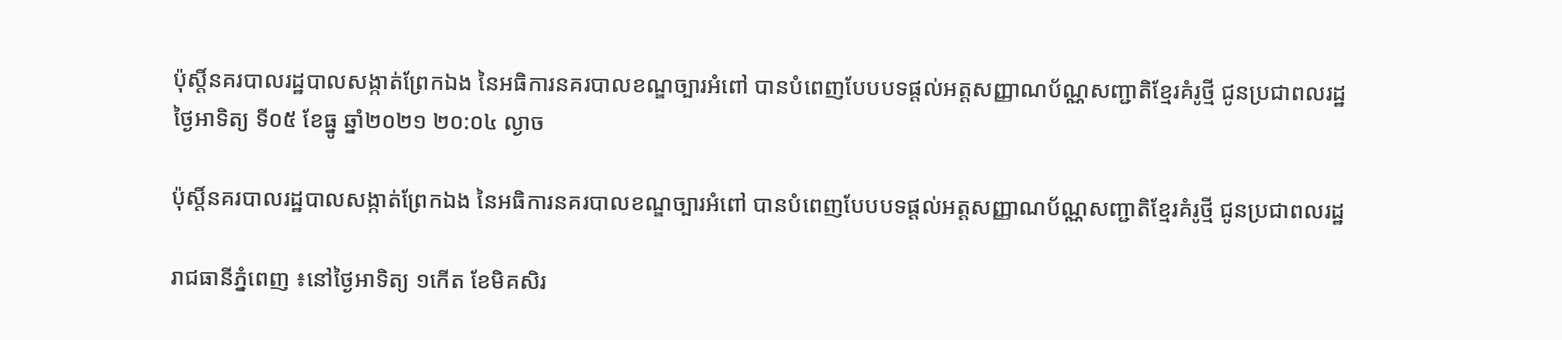ប៉ុស្តិ៍នគរបាលរដ្ឋបាលសង្កាត់ព្រែកឯង នៃអធិការនគរបាលខណ្ឌច្បារអំពៅ បានបំពេញបែបបទផ្តល់អត្តសញ្ញាណប័ណ្ណសញ្ជាតិខ្មែរគំរូថ្មី ជូនប្រជាពលរដ្ឋ
ថ្ងៃអាទិត្យ ទី០៥ ខែធ្នូ ឆ្នាំ២០២១ ២០:០៤ ល្ងាច

ប៉ុស្តិ៍នគរបាលរដ្ឋបាលសង្កាត់ព្រែកឯង នៃអធិការនគរបាលខណ្ឌច្បារអំពៅ បានបំពេញបែបបទផ្តល់អត្តសញ្ញាណប័ណ្ណសញ្ជាតិខ្មែរគំរូថ្មី ជូនប្រជាពលរដ្ឋ

រាជធានីភ្នំពេញ ៖នៅថ្ងៃអាទិត្យ ១កើត ខែមិគសិរ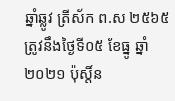ឆ្នាំឆ្លូវ ត្រីស័ក ព.ស ២៥៦៥ ត្រូវនឹងថ្ងៃទី០៥ ខែធ្នូ ឆ្នាំ២០២១ ប៉ុស្តិ៍ន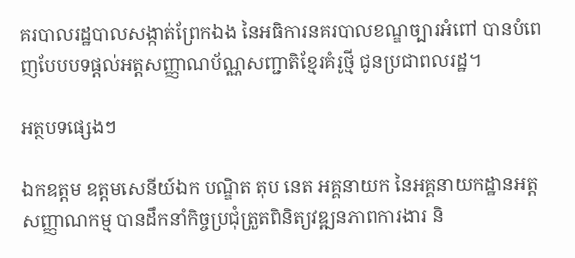គរបាលរដ្ឋបាលសង្កាត់ព្រែកឯង នៃអធិការនគរបាលខណ្ឌច្បារអំពៅ បានបំពេញបែបបទផ្តល់អត្តសញ្ញាណប័ណ្ណសញ្ជាតិខ្មែរគំរូថ្មី ជូនប្រជាពលរដ្ឋ។

អត្ថបទផ្សេងៗ

ឯកឧត្តម ឧត្តមសេនីយ៍ឯក បណ្ឌិត តុប នេត អគ្គនាយក នៃអគ្គនាយកដ្ឋានអត្តសញ្ញាណកម្ម បានដឹកនាំកិច្ចប្រជុំត្រួតពិនិត្យវឌ្ឍនភាពការងារ និ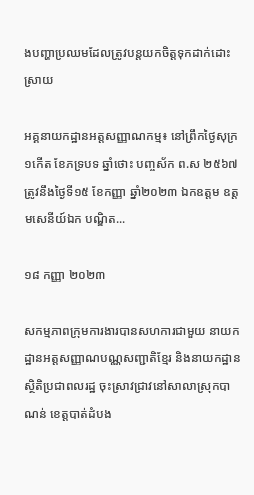ងបញ្ហាប្រឈមដែលត្រូវបន្តយកចិត្តទុកដាក់ដោះស្រាយ

អគ្គនាយកដ្ឋានអត្តសញ្ញាណកម្ម៖ នៅព្រឹកថ្ងៃសុក្រ ១កើត ខែភទ្របទ ឆ្នាំថោះ បញ្ចស័ក ព.ស ២៥៦៧ ត្រូវនឹងថ្ងៃទី១៥ ខែកញ្ញា ឆ្នាំ២០២៣ ឯកឧត្តម ឧត្តមសេនីយ៍ឯក បណ្ឌិត...

១៨ កញ្ញា ២០២៣

សកម្មភាពក្រុមការងារបានសហការជាមួយ នាយកដ្ឋានអត្តសញ្ញាណបណ្ណសញ្ជាតិខ្មែរ និងនាយកដ្ឋានស្ថិតិប្រជាពលរដ្ឋ ចុះស្រាវជ្រាវនៅសាលាស្រុកបាណន់ ខេត្តបាត់ដំបង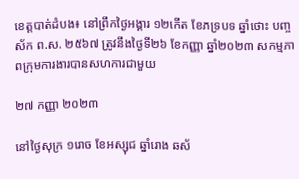ខេត្តបាត់ដំបង៖ នៅព្រឹកថ្ងៃអង្គារ ១២កើត ខែភទ្របទ ឆ្នាំថោះ បញ្ចស័ក ព.ស. ២៥៦៧ ត្រូវនឹងថ្ងៃទី២៦ ខែកញ្ញា ឆ្នាំ២០២៣ សកម្មភាពក្រុមការងារបានសហការជាមួយ

២៧ កញ្ញា ២០២៣

នៅថ្ងៃសុក្រ ១រោច ខែអស្សុជ ឆ្នាំរោង ឆស័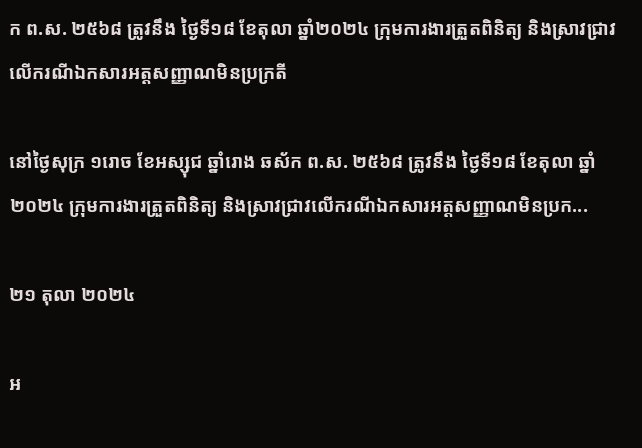ក ព.ស. ២៥៦៨ ត្រូវនឹង ថ្ងៃទី១៨ ខែតុលា ឆ្នាំ២០២៤ ក្រុមការងារត្រួតពិនិត្យ និងស្រាវជ្រាវលើករណីឯកសារអត្តសញ្ញាណមិនប្រក្រតី

នៅថ្ងៃសុក្រ ១រោច ខែអស្សុជ ឆ្នាំរោង ឆស័ក ព.ស. ២៥៦៨ ត្រូវនឹង ថ្ងៃទី១៨ ខែតុលា ឆ្នាំ២០២៤ ក្រុមការងារត្រួតពិនិត្យ និងស្រាវជ្រាវលើករណីឯកសារអត្តសញ្ញាណមិនប្រក...

២១ តុលា ២០២៤

អ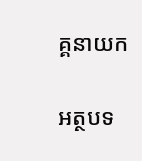គ្គនាយក

អត្ថបទ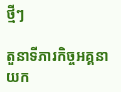ថ្មីៗ

តួនាទីភារកិច្ចអគ្គនាយក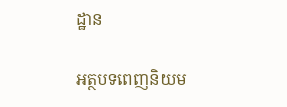ដ្ឋាន

អត្ថបទពេញនិយម